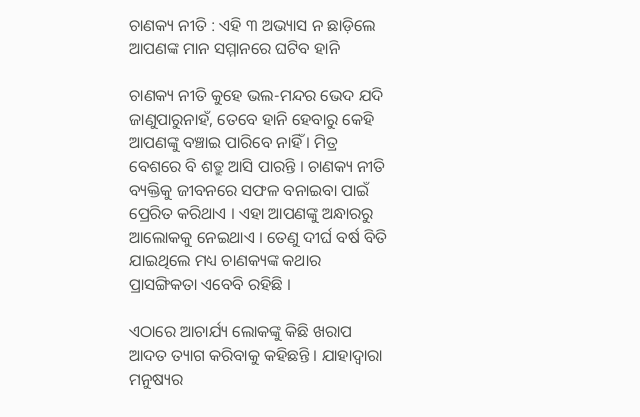ଚାଣକ୍ୟ ନୀତି : ଏହି ୩ ଅଭ୍ୟାସ ନ ଛାଡ଼ିଲେ ଆପଣଙ୍କ ମାନ ସମ୍ମାନରେ ଘଟିବ ହାନି

ଚାଣକ୍ୟ ନୀତି କୁହେ ଭଲ-ମନ୍ଦର ଭେଦ ଯଦି ଜାଣୁପାରୁନାହଁ, ତେବେ ହାନି ହେବାରୁ କେହି ଆପଣଙ୍କୁ ବଞ୍ଚାଇ ପାରିବେ ନାହିଁ । ମିତ୍ର ବେଶରେ ବି ଶତ୍ରୁ ଆସି ପାରନ୍ତି । ଚାଣକ୍ୟ ନୀତି ବ୍ୟକ୍ତିକୁ ଜୀବନରେ ସଫଳ ବନାଇବା ପାଇଁ ପ୍ରେରିତ କରିଥାଏ । ଏହା ଆପଣଙ୍କୁ ଅନ୍ଧାରରୁ ଆଲୋକକୁ ନେଇଥାଏ । ତେଣୁ ଦୀର୍ଘ ବର୍ଷ ବିତି ଯାଇଥିଲେ ମଧ୍ୟ ଚାଣକ୍ୟଙ୍କ କଥାର ପ୍ରାସଙ୍ଗିକତା ଏବେବି ରହିଛି ।

ଏଠାରେ ଆଚାର୍ଯ୍ୟ ଲୋକଙ୍କୁ କିଛି ଖରାପ ଆଦତ ତ୍ୟାଗ କରିବାକୁ କହିଛନ୍ତି । ଯାହାଦ୍ୱାରା ମନୁଷ୍ୟର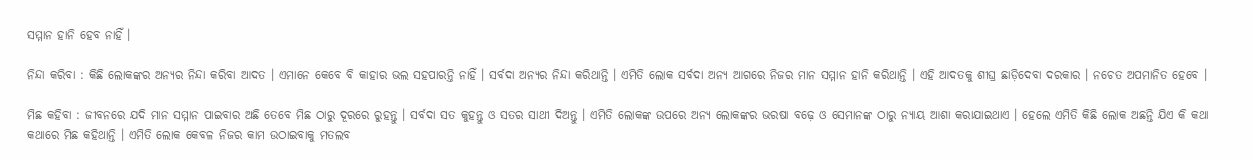ସମ୍ମାନ ହାନି ହେବ ନାହିଁ ।

ନିନ୍ଦା କରିବା : କିଛି ଲୋକଙ୍କର ଅନ୍ୟର ନିନ୍ଦା କରିବା ଆଦତ । ଏମାନେ କେବେ ବି କାହାର ଭଲ ସହପାରନ୍ତି ନାହିଁ । ସର୍ବଦା ଅନ୍ୟର ନିନ୍ଦା କରିଥାନ୍ତି । ଏମିତି ଲୋକ ସର୍ବଦା ଅନ୍ୟ ଆଗରେ ନିଜର ମାନ ସମ୍ମାନ ହାନି କରିଥାନ୍ତି । ଏହି ଆଦତକୁ ଶୀଘ୍ର ଛାଡ଼ିଦେବା ଦରକାର । ନଚେତ ଅପମାନିତ ହେବେ ।

ମିଛ କହିବା : ଜୀବନରେ ଯଦି ମାନ ସମ୍ମାନ ପାଇବାର ଅଛି ତେବେ ମିଛ ଠାରୁ ଦୂରରେ ରୁହନ୍ତୁ । ସର୍ବଦା ସତ କୁହନ୍ତୁ ଓ ସତର ସାଥୀ ଦିଅନ୍ତୁ । ଏମିତି ଲୋକଙ୍କ ଉପରେ ଅନ୍ୟ ଲୋକଙ୍କର ଭରଷା ବଢ଼େ ଓ ସେମାନଙ୍କ ଠାରୁ ନ୍ୟାୟ ଆଶା କରାଯାଇଥାଏ । ହେଲେ ଏମିତି କିଛି ଲୋକ ଅଛନ୍ତି ଯିଏ କି କଥା କଥାରେ ମିଛ କହିଥାନ୍ତି । ଏମିତି ଲୋକ କେବଳ ନିଜର କାମ ଉଠାଇବାକୁ ମତଲବ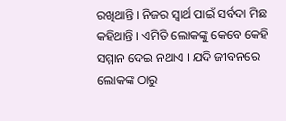ରଖିଥାନ୍ତି । ନିଜର ସ୍ୱାର୍ଥ ପାଇଁ ସର୍ବଦା ମିଛ କହିଥାନ୍ତି । ଏମିତି ଲୋକଙ୍କୁ କେବେ କେହି ସମ୍ମାନ ଦେଇ ନଥାଏ । ଯଦି ଜୀବନରେ ଲୋକଙ୍କ ଠାରୁ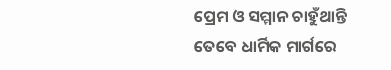ପ୍ରେମ ଓ ସମ୍ମାନ ଚାହୁଁଥାନ୍ତି ତେବେ ଧାର୍ମିକ ମାର୍ଗରେ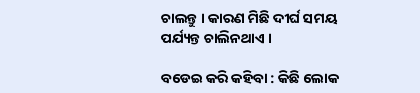ଚାଲନ୍ତୁ । କାରଣ ମିଛି ଦୀର୍ଘ ସମୟ ପର୍ଯ୍ୟନ୍ତ ଚାଲିନଥାଏ ।

ବଡେଇ କରି କହିବା : କିଛି ଲୋକ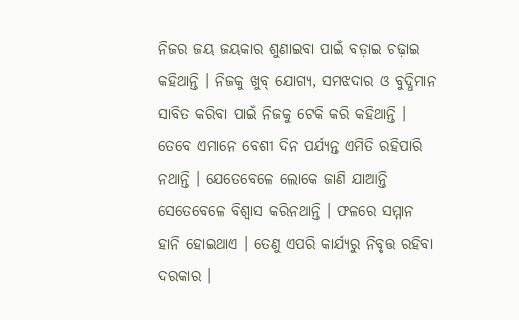ନିଜର ଜୟ ଜୟକାର ଶୁଣାଇବା ପାଇଁ ବଡ଼ାଇ ଚଢ଼ାଇ କହିଥାନ୍ତି । ନିଜକୁ ଖୁବ୍‌ ଯୋଗ୍ୟ, ସମଝଦାର ଓ ବୁଦ୍ଧିମାନ ସାବିତ କରିବା ପାଇଁ ନିଜକୁ ଟେକି କରି କହିଥାନ୍ତି । ତେବେ ଏମାନେ ବେଶୀ ଦିନ ପର୍ଯ୍ୟନ୍ତ ଏମିତି ରହିପାରି ନଥାନ୍ତି । ଯେତେବେଳେ ଲୋକେ ଜାଣି ଯାଆନ୍ତି ସେତେବେଳେ ବିଶ୍ୱାସ କରିନଥାନ୍ତି । ଫଳରେ ସମ୍ମାନ ହାନି ହୋଇଥାଏ । ତେଣୁ ଏପରି କାର୍ଯ୍ୟରୁ ନିବୃତ୍ତ ରହିବା ଦରକାର ।